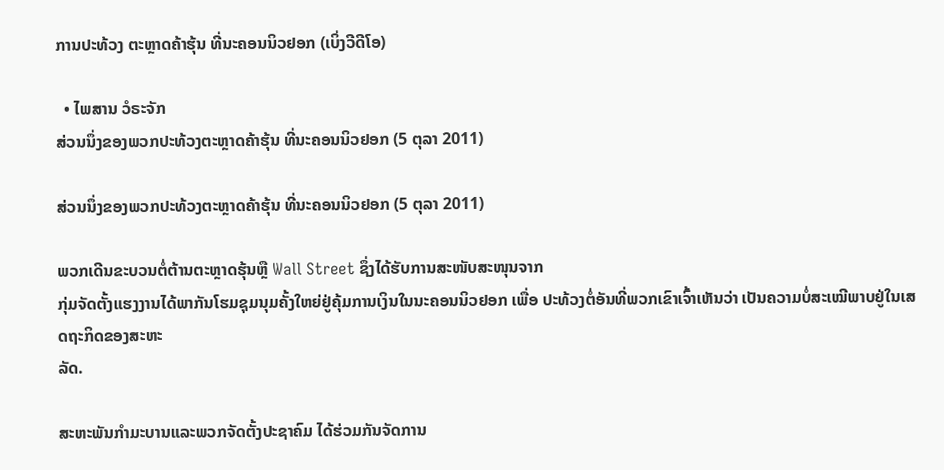ການປະທ້ວງ ຕະຫຼາດຄ້າຮຸ້ນ ທີ່ນະຄອນນິວຢອກ (ເບິ່ງວີດີໂອ)

  • ໄພສານ ວໍຣະຈັກ
ສ່ວນນຶ່ງຂອງພວກປະທ້ວງຕະຫຼາດຄ້າຮຸ້ນ ທີ່ນະຄອນນິວຢອກ (5 ຕຸລາ 2011)

ສ່ວນນຶ່ງຂອງພວກປະທ້ວງຕະຫຼາດຄ້າຮຸ້ນ ທີ່ນະຄອນນິວຢອກ (5 ຕຸລາ 2011)

ພວກເດີນຂະບວນຕໍ່ຕ້ານຕະຫຼາດຮຸ້ນຫຼື Wall Street ຊຶ່ງໄດ້ຮັບການສະໜັບສະໜຸນຈາກ
ກຸ່ມຈັດຕັ້ງແຮງງານໄດ້ພາກັນໂຮມຊຸມນຸມຄັ້ງໃຫຍ່ຢູ່ຄຸ້ມການເງິນໃນນະຄອນນິວຢອກ ເພື່ອ ປະທ້ວງຕໍ່ອັນທີ່ພວກເຂົາເຈົ້າເຫັນວ່າ ເປັນຄວາມບໍ່ສະເໝີພາບຢູ່ໃນເສດຖະກິດຂອງສະຫະ
ລັດ.

ສະຫະພັນກຳມະບານແລະພວກຈັດຕັ້ງປະຊາຄົມ ໄດ້ຮ່ວມກັນຈັດການ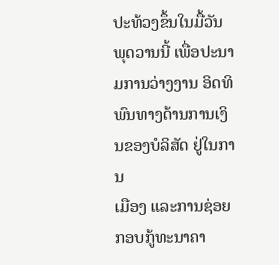ປະທ້ວງຂຶ້ນໃນມື້ວັນ
ພຸດວານນີ້ ເພື່ອປະນາມການວ່າງງານ ອິດທິພົນທາງດ້ານການເງິນຂອງບໍລິສັດ ຢູ່ໃນການ
ເມືອງ ແລະການຊ່ອຍກອບກູ້ທະນາຄາ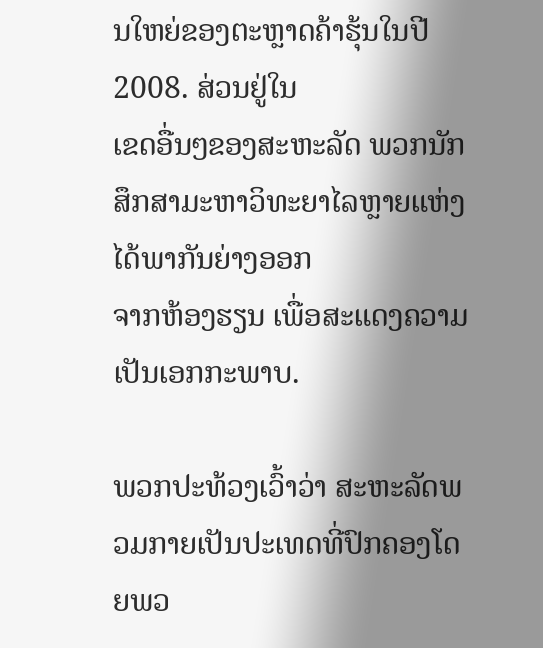ນໃຫຍ່ຂອງຕະຫຼາດຄ້າຮຸ້ນໃນປີ 2008. ສ່ວນຢູ່ໃນ
ເຂດອື່ນໆຂອງສະຫະລັດ ພວກນັກສຶກສາມະຫາວິທະຍາໄລຫຼາຍແຫ່ງໄດ້ພາກັນຍ່າງອອກ
ຈາກຫ້ອງຮຽນ ເພື່ອສະແດງຄວາມເປັນເອກກະພາບ.

ພວກປະທ້ວງເວົ້າວ່າ ສະຫະລັດພວມກາຍເປັນປະເທດທີ່ປົກຄອງໂດຍພວ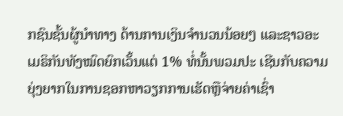ກຊົນຊັ້ນຜູ້ນຳທາງ ດ້ານການເງິນຈຳນວນນ້ອຍໆ ແລະຊາວອະເມຣິກັນທັງໝົດຍົກເວັ້ນແຕ່ 1% ທໍ່ນັ້ນພວມປະ ເຊີນກັບຄວາມຍຸ່ງຍາກໃນການຊອກຫາວຽກການເຮັດຫຼືຈ່າຍຄ່າເຊົ່າ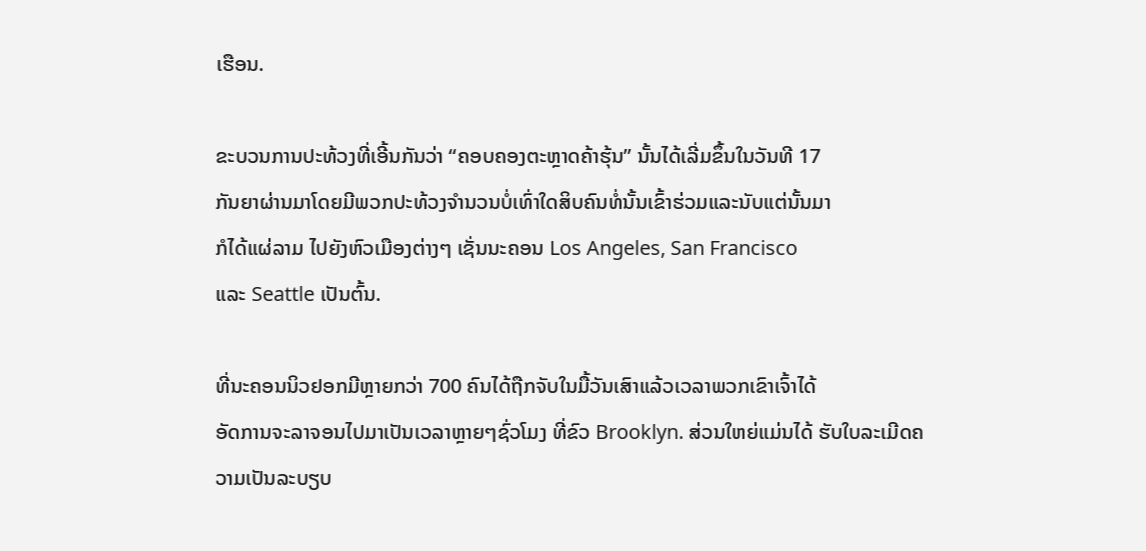ເຮືອນ.

ຂະບວນການປະທ້ວງທີ່ເອີ້ນກັນວ່າ “ຄອບຄອງຕະຫຼາດຄ້າຮຸ້ນ” ນັ້ນໄດ້ເລີ່ມຂຶ້ນໃນວັນທີ 17
ກັນຍາຜ່ານມາໂດຍມີພວກປະທ້ວງຈຳນວນບໍ່ເທົ່າໃດສິບຄົນທໍ່ນັ້ນເຂົ້າຮ່ວມແລະນັບແຕ່ນັ້ນມາ
ກໍໄດ້ແຜ່ລາມ ໄປຍັງຫົວເມືອງຕ່າງໆ ເຊັ່ນນະຄອນ Los Angeles, San Francisco
ແລະ Seattle ເປັນຕົ້ນ.

ທີ່ນະຄອນນິວຢອກມີຫຼາຍກວ່າ 700 ຄົນໄດ້ຖືກຈັບໃນມື້ວັນເສົາແລ້ວເວລາພວກເຂົາເຈົ້າໄດ້
ອັດການຈະລາຈອນໄປມາເປັນເວລາຫຼາຍໆຊົ່ວໂມງ ທີ່ຂົວ Brooklyn. ສ່ວນໃຫຍ່ແມ່ນໄດ້ ຮັບໃບລະເມີດຄວາມເປັນລະບຽບ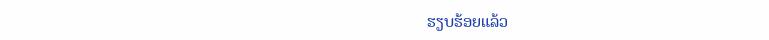ຮຽບຮ້ອຍແລ້ວ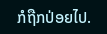ກໍຖືກປ່ອຍໄປ.